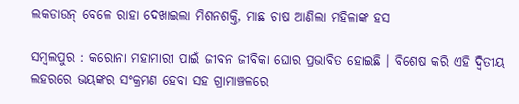ଲକଡାଉନ୍ ବେଳେ ରାହା ଦେଖାଇଲା ମିଶନଶକ୍ତି, ମାଛ ଚାଷ ଆଣିଲା ମହିଳାଙ୍କ ହସ

ସମ୍ବଲପୁର : କରୋନା ମହାମାରୀ ପାଇଁ ଜୀବନ ଜୀବିକା ଘୋର ପ୍ରଭାବିତ ହୋଇଛି । ବିଶେଷ କରି ଏହି ଦ୍ବିତୀୟ ଲହରରେ ଭୟଙ୍କର ସଂକ୍ରମଣ ହେବା ସହ ଗ୍ରାମାଞ୍ଚଳରେ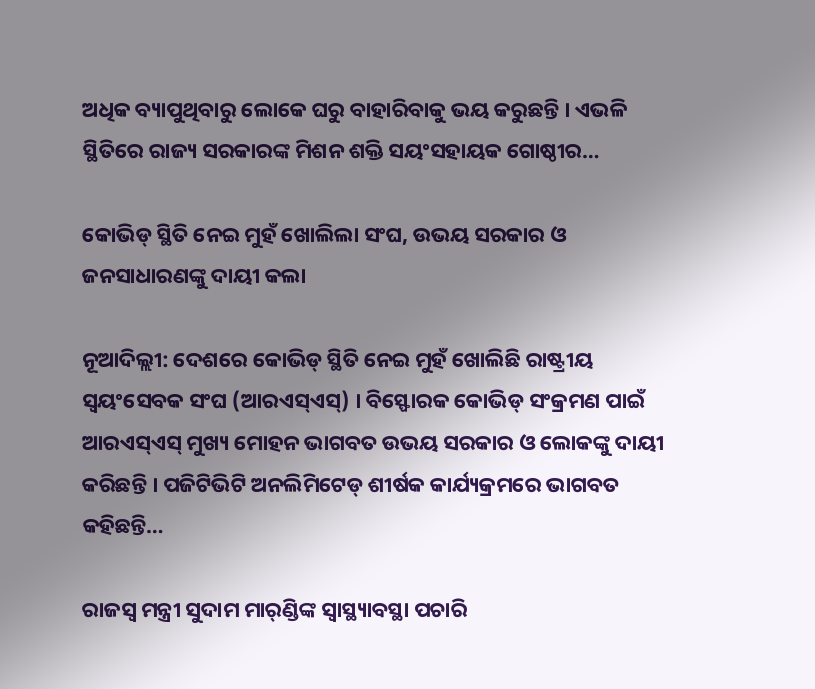ଅଧିକ ବ୍ୟାପୁଥିବାରୁ ଲୋକେ ଘରୁ ବାହାରିବାକୁ ଭୟ କରୁଛନ୍ତି । ଏଭଳି ସ୍ଥିତିରେ ରାଜ୍ୟ ସରକାରଙ୍କ ମିଶନ ଶକ୍ତି ସୟଂସହାୟକ ଗୋଷ୍ଠୀର…

କୋଭିଡ୍ ସ୍ଥିତି ନେଇ ମୁହଁ ଖୋଲିଲା ସଂଘ, ଉଭୟ ସରକାର ଓ ଜନସାଧାରଣଙ୍କୁ ଦାୟୀ କଲା

ନୂଆଦିଲ୍ଲୀ: ଦେଶରେ କୋଭିଡ୍ ସ୍ଥିତି ନେଇ ମୁହଁ ଖୋଲିଛି ରାଷ୍ଟ୍ରୀୟ ସ୍ୱୟଂସେବକ ସଂଘ (ଆରଏସ୍‌ଏସ୍‌) । ବିସ୍ଫୋରକ କୋଭିଡ୍ ସଂକ୍ରମଣ ପାଇଁ ଆରଏସ୍‌ଏସ୍ ମୁଖ୍ୟ ମୋହନ ଭାଗବତ ଉଭୟ ସରକାର ଓ ଲୋକଙ୍କୁ ଦାୟୀ କରିଛନ୍ତି । ପଜିଟିଭିଟି ଅନଲିମିଟେଡ୍ ଶୀର୍ଷକ କାର୍ଯ୍ୟକ୍ରମରେ ଭାଗବତ କହିଛନ୍ତି…

ରାଜସ୍ୱ ମନ୍ତ୍ରୀ ସୁଦାମ ମାର୍‌ଣ୍ଡିଙ୍କ ସ୍ୱାସ୍ଥ୍ୟାବସ୍ଥା ପଚାରି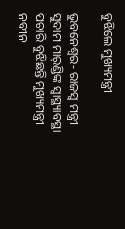ବୁଝିଲେ ମୁଖ୍ୟମନ୍ତ୍ରୀ

ଭୁବନେଶ୍ୱର- ରାଜସ୍ୱ ମନ୍ତ୍ରୀ ସୁଦାମ ମାର୍‌ଣ୍ଡିଙ୍କ ସ୍ୱାସ୍ଥ୍ୟାବସ୍ଥା ପଚାରି ବୁଝିଛନ୍ତି ମୁଖ୍ୟମନ୍ତ୍ରୀ ନବୀନ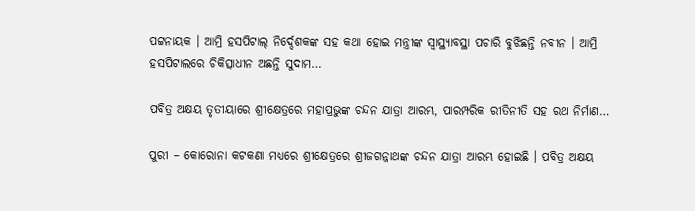ପଟ୍ଟନାୟକ । ଆମ୍ରି ହସପିଟାଲ୍ ନିର୍ଦ୍ଦେଶକଙ୍କ ସହ କଥା ହୋଇ ମନ୍ତ୍ରୀଙ୍କ ସ୍ୱାସ୍ଥ୍ୟାବସ୍ଥା ପଚାରି ବୁଝିଛନ୍ତି ନବୀନ । ଆମ୍ରି ହସପିଟାଲରେ ଚିକିତ୍ସାଧୀନ ଅଛନ୍ତି ସୁଦାମ…

ପବିତ୍ର ଅକ୍ଷୟ ତୃତୀୟାରେ ଶ୍ରୀକ୍ଷେତ୍ରରେ ମହାପ୍ରଭୁଙ୍କ ଚନ୍ଦନ ଯାତ୍ରା ଆରମ୍ଭ, ପାରମ୍ପରିକ ରୀତିନୀତି ସହ ରଥ ନିର୍ମାଣ…

ପୁରୀ – କୋରୋନା କଟକଣା ମଧ୍ୟରେ ଶ୍ରୀକ୍ଷେତ୍ରରେ ଶ୍ରୀଜଗନ୍ନାଥଙ୍କ ଚନ୍ଦନ ଯାତ୍ରା ଆରମ୍ଭ ହୋଇଛି । ପବିତ୍ର ଅକ୍ଷୟ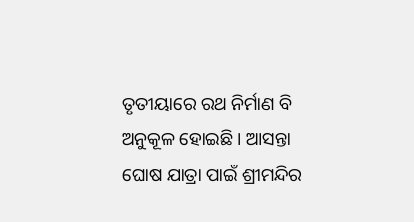ତୃତୀୟାରେ ରଥ ନିର୍ମାଣ ବି ଅନୁକୂଳ ହୋଇଛି । ଆସନ୍ତା ଘୋଷ ଯାତ୍ରା ପାଇଁ ଶ୍ରୀମନ୍ଦିର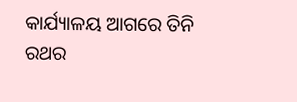କାର୍ଯ୍ୟାଳୟ ଆଗରେ ତିନି ରଥର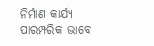ନିର୍ମାଣ କାର୍ଯ୍ୟ ପାରମ୍ପରିକ ଭାବେ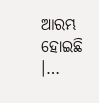ଆରମ୍ଭ ହୋଇଛି ।…